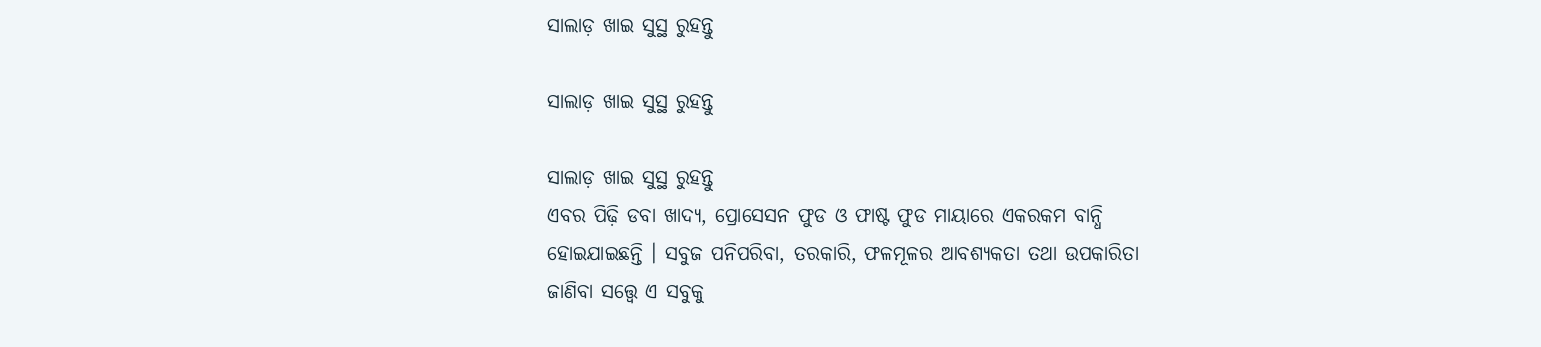ସାଲାଡ଼ ଖାଇ ସୁସ୍ଥ ରୁହନ୍ତୁ

ସାଲାଡ଼ ଖାଇ ସୁସ୍ଥ ରୁହନ୍ତୁ

ସାଲାଡ଼ ଖାଇ ସୁସ୍ଥ ରୁହନ୍ତୁ
ଏବର ପିଢ଼ି ଡବା ଖାଦ୍ୟ, ପ୍ରୋସେସନ ଫୁଡ ଓ ଫାଷ୍ଟ ଫୁଡ ମାୟାରେ ଏକରକମ ବାନ୍ଧି ହୋଇଯାଇଛନ୍ତି । ସବୁଜ ପନିପରିବା, ତରକାରି, ଫଳମୂଳର ଆବଶ୍ୟକତା ତଥା ଉପକାରିତା ଜାଣିବା ସତ୍ତ୍ୱେ ଏ ସବୁକୁ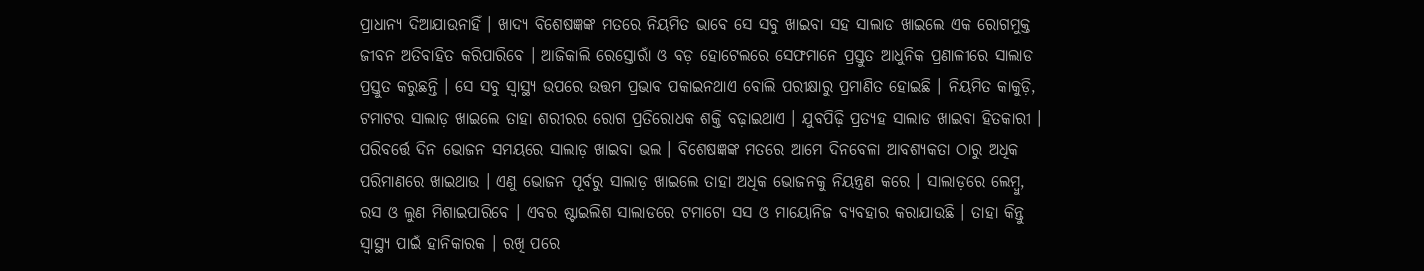ପ୍ରାଧାନ୍ୟ ଦିଆଯାଉନାହିଁ । ଖାଦ୍ୟ ବିଶେଷଜ୍ଞଙ୍କ ମତରେ ନିୟମିତ ଭାବେ ସେ ସବୁ ଖାଇବା ସହ ସାଲାଡ ଖାଇଲେ ଏକ ରୋଗମୁକ୍ତ ଜୀବନ ଅତିବାହିତ କରିପାରିବେ । ଆଜିକାଲି ରେସ୍ତୋରାଁ ଓ ବଡ଼ ହୋଟେଲରେ ସେଫମାନେ ପ୍ରସ୍ତୁତ ଆଧୁନିକ ପ୍ରଣାଳୀରେ ସାଲାଡ ପ୍ରସ୍ତୁତ କରୁଛନ୍ତି । ସେ ସବୁ ସ୍ୱାସ୍ଥ୍ୟ ଉପରେ ଉତ୍ତମ ପ୍ରଭାବ ପକାଇନଥାଏ ବୋଲି ପରୀକ୍ଷାରୁ ପ୍ରମାଣିତ ହୋଇଛି । ନିୟମିତ କାକୁଡ଼ି, ଟମାଟର ସାଲାଡ଼ ଖାଇଲେ ତାହା ଶରୀରର ରୋଗ ପ୍ରତିରୋଧକ ଶକ୍ତି ବଢ଼ାଇଥାଏ । ଯୁବପିଢ଼ି ପ୍ରତ୍ୟହ ସାଲାଡ ଖାଇବା ହିତକାରୀ । ପରିବର୍ତ୍ତେ ଦିନ ଭୋଜନ ସମୟରେ ସାଲାଡ଼ ଖାଇବା ଭଲ । ବିଶେଷଜ୍ଞଙ୍କ ମତରେ ଆମେ ଦିନବେଳା ଆବଶ୍ୟକତା ଠାରୁ ଅଧିକ ପରିମାଣରେ ଖାଇଥାଉ । ଏଣୁ ଭୋଜନ ପୂର୍ବରୁ ସାଲାଡ଼ ଖାଇଲେ ତାହା ଅଧିକ ଭୋଜନକୁ ନିୟନ୍ତ୍ରଣ କରେ । ସାଲାଡ଼ରେ ଲେମ୍ବୁ, ରସ ଓ ଲୁଣ ମିଶାଇପାରିବେ । ଏବର ଷ୍ଟାଇଲିଶ ସାଲାଡରେ ଟମାଟୋ ସସ ଓ ମାୟୋନିଜ ବ୍ୟବହାର କରାଯାଉଛି । ତାହା କିନ୍ତୁ ସ୍ୱାସ୍ଥ୍ୟ ପାଇଁ ହାନିକାରକ । ରଖି ପରେ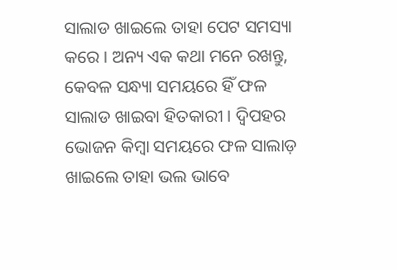ସାଲାଡ ଖାଇଲେ ତାହା ପେଟ ସମସ୍ୟା କରେ । ଅନ୍ୟ ଏକ କଥା ମନେ ରଖନ୍ତୁ, କେବଳ ସନ୍ଧ୍ୟା ସମୟରେ ହିଁ ଫଳ ସାଲାଡ ଖାଇବା ହିତକାରୀ । ଦ୍ୱିପହର ଭୋଜନ କିମ୍ବା ସମୟରେ ଫଳ ସାଲାଡ଼ ଖାଇଲେ ତାହା ଭଲ ଭାବେ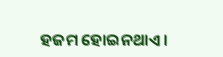ହଜମ ହୋଇନଥାଏ ।